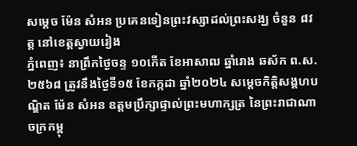សម្តេច ម៉ែន សំអន ប្រគេនទៀនព្រះវស្សាដល់ព្រះសង្ឃ ចំនួន ៨វត្ត នៅខេត្តស្វាយរៀង
ភ្នំពេញ៖ នាព្រឹកថ្ងៃចន្ទ ១០កើត ខែអាសាឍ ឆ្នាំរោង ឆស័ក ព.ស. ២៥៦៨ ត្រូវនឹងថ្ងៃទី១៥ ខែកក្កដា ឆ្នាំ២០២៤ សម្តេចកិត្តិសង្គហបណ្ឌិត ម៉ែន សំអន ឧត្តមប្រឹក្សាផ្ទាល់ព្រះមហាក្សត្រ នៃព្រះរាជាណាចក្រកម្ពុ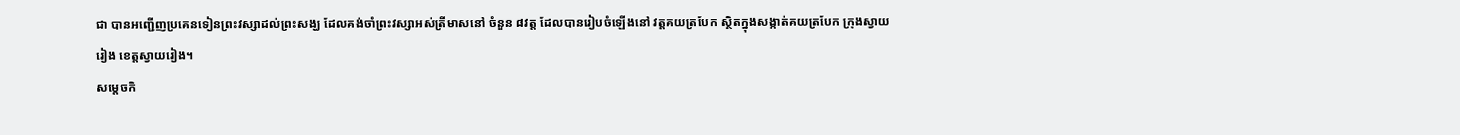ជា បានអញ្ជើញប្រគេនទៀនព្រះវស្សាដល់ព្រះសង្ឃ ដែលគង់ចាំព្រះវស្សាអស់ត្រីមាសនៅ ចំនួន ៨វត្ត ដែលបានរៀបចំឡើងនៅ វត្តគយត្របែក ស្ថិតក្នុងសង្កាត់គយត្របែក ក្រុងស្វាយរៀង ខេត្តស្វាយរៀង។
សម្តេចកិ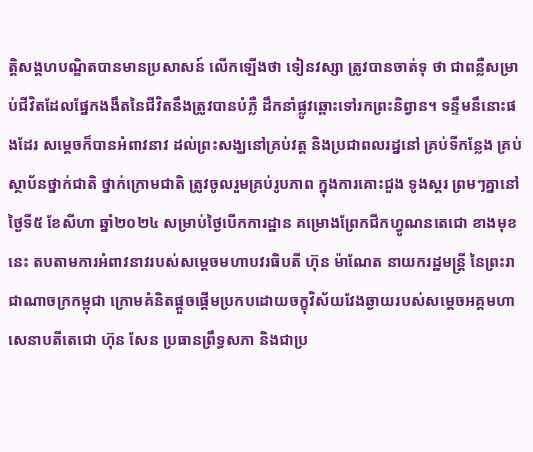ត្តិសង្គហបណ្ឌិតបានមានប្រសាសន៍ លើកឡើងថា ទៀនវស្សា ត្រូវបានចាត់ទុ ថា ជាពន្លឺសម្រាប់ជីវិតដែលផ្នែកងងឹតនៃជីវិតនឹងត្រូវបានបំភ្លឺ ដឹកនាំផ្លូវឆ្ពោះទៅរកព្រះនិព្វាន។ ទន្ទឹមនឹនោះផងដែរ សម្តេចក៏បានអំពាវនាវ ដល់ព្រះសង្ឃនៅគ្រប់វត្ត និងប្រជាពលរដ្ននៅ គ្រប់ទីកន្លែង គ្រប់ស្ថាប័នថ្នាក់ជាតិ ថ្នាក់ក្រោមជាតិ ត្រូវចូលរួមគ្រប់រូបភាព ក្នុងការគោះជួង ទូងស្គរ ព្រមៗគ្នានៅថ្ងៃទី៥ ខែសីហា ឆ្នាំ២០២៤ សម្រាប់ថ្ងៃបើកការដ្ឋាន គម្រោងព្រែកជីកហ្វូណនតេជោ ខាងមុខនេះ តបតាមការអំពាវនាវរបស់សម្តេចមហាបវរធិបតី ហ៊ុន ម៉ាណែត នាយករដ្ឋមន្ត្រី នៃព្រះរាជាណាចក្រកម្ពុជា ក្រោមគំនិតផ្តួចផ្តើមប្រកបដោយចក្ខុវិស័យវែងឆ្ងាយរបស់សម្តេចអគ្គមហាសេនាបតីតេជោ ហ៊ុន សែន ប្រធានព្រឹទ្ធសភា និងជាប្រ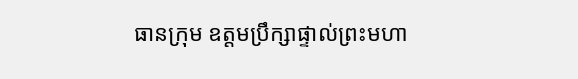ធានក្រុម ឧត្តមប្រឹក្សាផ្ទាល់ព្រះមហា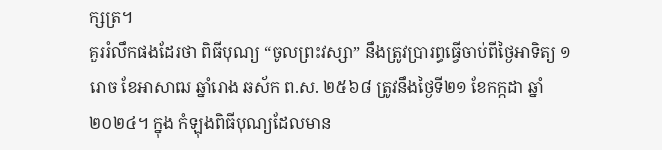ក្សត្រ។
គួររំលឹកផងដែរថា ពិធីបុណ្យ “ចូលព្រះវស្សា” នឹងត្រូវប្រារព្ធធ្វើចាប់ពីថ្ងៃអាទិត្យ ១រោច ខែអាសាឍ ឆ្នាំរោង ឆស័ក ព.ស. ២៥៦៨ ត្រូវនឹងថ្ងៃទី២១ ខែកក្កដា ឆ្នាំ២០២៤។ ក្នុង កំឡុងពិធីបុណ្យដែលមាន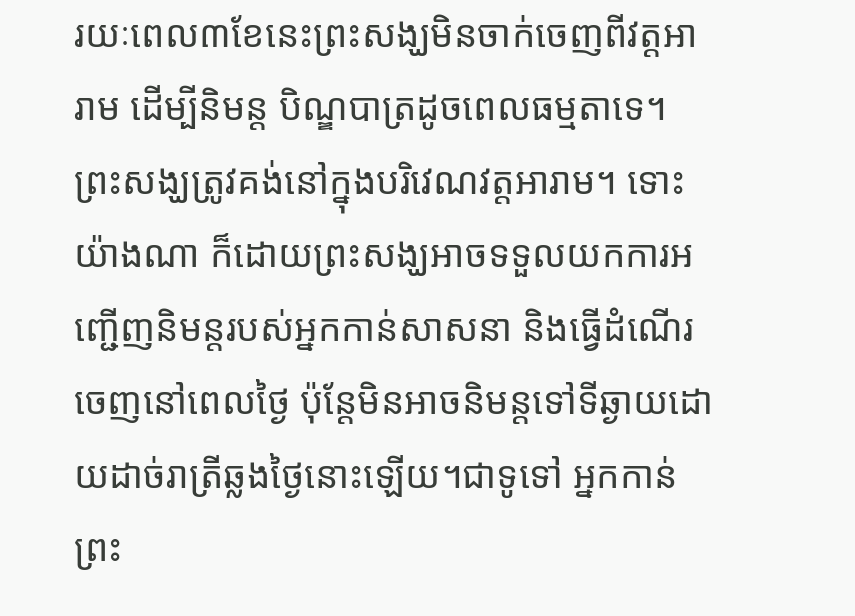រយៈពេល៣ខែនេះព្រះសង្ឃមិនចាក់ចេញពីវត្តអារាម ដើម្បីនិមន្ត បិណ្ឌបាត្រដូចពេលធម្មតាទេ។ ព្រះសង្ឃត្រូវគង់នៅក្នុងបរិវេណវត្តអារាម។ ទោះយ៉ាងណា ក៏ដោយព្រះសង្ឃអាចទទួលយកការអញ្ជើញនិមន្តរបស់អ្នកកាន់សាសនា និងធ្វើដំណើរ ចេញនៅពេលថ្ងៃ ប៉ុន្តែមិនអាចនិមន្តទៅទីឆ្ងាយដោយដាច់រាត្រីឆ្លងថ្ងៃនោះឡើយ។ជាទូទៅ អ្នកកាន់ព្រះ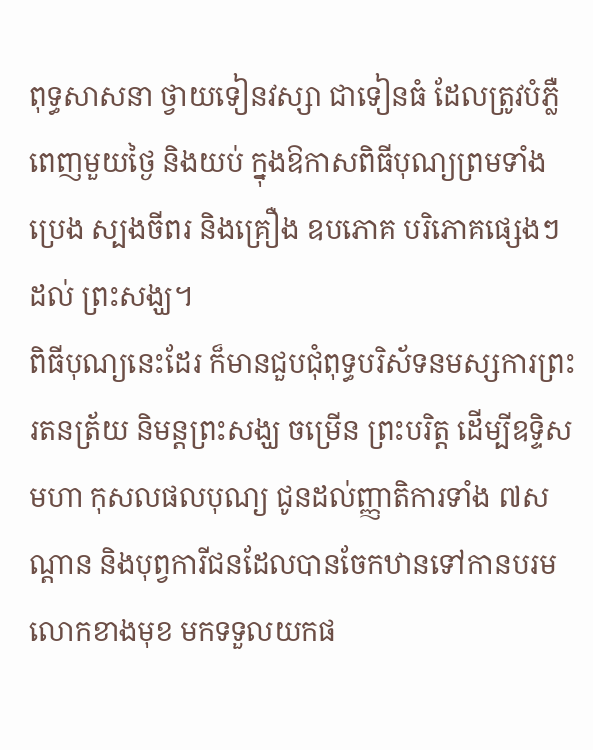ពុទ្ធសាសនា ថ្វាយទៀនវស្សា ជាទៀនធំ ដែលត្រូវបំភ្លឺពេញមួយថ្ងៃ និងយប់ ក្នុងឱកាសពិធីបុណ្យព្រមទាំង ប្រេង ស្បងចីពរ និងគ្រឿង ឧបភោគ បរិភោគផ្សេងៗ ដល់ ព្រះសង្ឃ។
ពិធីបុណ្យនេះដែរ ក៏មានជួបជុំពុទ្ធបរិស័ទនមស្សការព្រះរតនត្រ័យ និមន្តព្រះសង្ឃ ចម្រើន ព្រះបរិត្ត ដើម្បីឧទ្ទិសមហា កុសលផលបុណ្យ ជូនដល់ញ្ញាតិការទាំង ៧សណ្តាន និងបុព្វការីជនដែលបានចែកឋានទៅកានបរមលោកខាងមុខ មកទទួលយកផ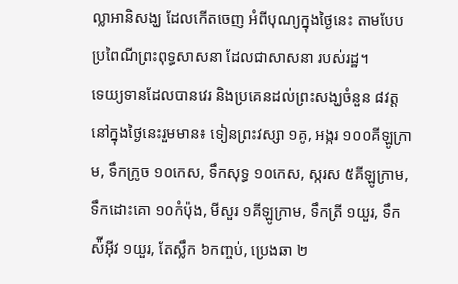ល្លាអានិសង្ឃ ដែលកើតចេញ អំពីបុណ្យក្នុងថ្ងៃនេះ តាមបែបប្រពៃណីព្រះពុទ្ធសាសនា ដែលជាសាសនា របស់រដ្ឋ។
ទេយ្យទានដែលបានវេរ និងប្រគេនដល់ព្រះសង្ឃចំនួន ៨វត្ត នៅក្នុងថ្ងៃនេះរួមមាន៖ ទៀនព្រះវស្សា ១គូ, អង្ករ ១០០គីឡូក្រាម, ទឹកក្រូច ១០កេស, ទឹកសុទ្ធ ១០កេស, ស្ករស ៥គីឡូក្រាម, ទឹកដោះគោ ១០កំប៉ុង, មីសួរ ១គីឡូក្រាម, ទឹកត្រី ១យួរ, ទឹកស៉ីអ៊ីវ ១យួរ, តែស្លឹក ៦កញ្ចប់, ប្រេងឆា ២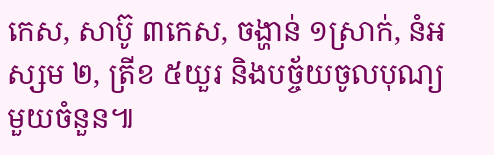កេស, សាប៊ូ ៣កេស, ចង្ហាន់ ១ស្រាក់, នំអស្សម ២, ត្រីខ ៥យួរ និងបច្ច័យចូលបុណ្យមួយចំនួន៕